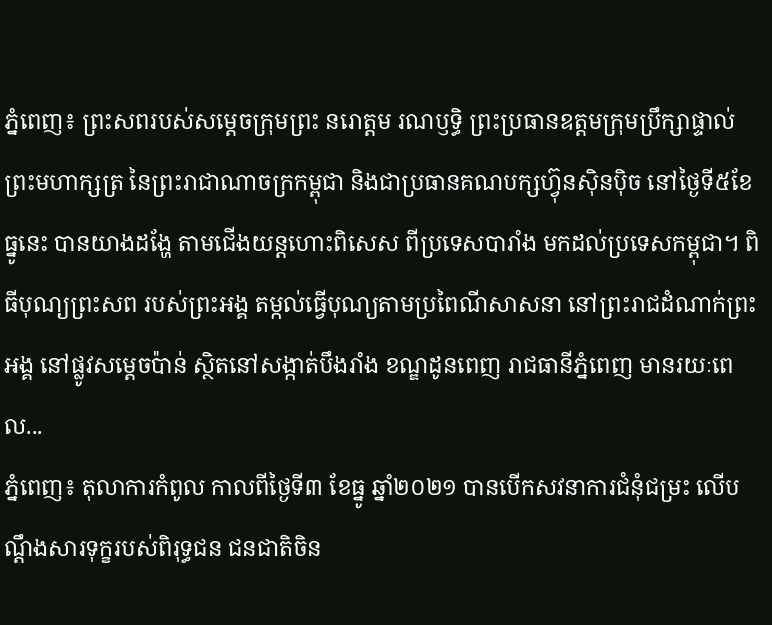ភ្នំពេញ៖ ព្រះសពរបស់សម្តេចក្រុមព្រះ នរោត្តម រណឫទ្ធិ ព្រះប្រធានឧត្តមក្រុមប្រឹក្សាផ្ទាល់ ព្រះមហាក្សត្រ នៃព្រះរាជាណាចក្រកម្ពុជា និងជាប្រធានគណបក្សហ៊្វុនស៊ិនប៉ិច នៅថ្ងៃទី៥ខែធ្នូនេះ បានយាងដង្ហែ តាមជើងយន្តហោះពិសេស ពីប្រទេសបារាំង មកដល់ប្រទេសកម្ពុជា។ ពិធីបុណ្យព្រះសព របស់ព្រះអង្គ តម្កល់ធ្វើបុណ្យតាមប្រពៃណីសាសនា នៅព្រះរាជដំណាក់ព្រះអង្គ នៅផ្លូវសម្តេចប៉ាន់ ស្ថិតនៅសង្កាត់បឹងរាំង ខណ្ឌដូនពេញ រាជធានីភ្នំពេញ មានរយៈពេល...
ភ្នំពេញ៖ តុលាការកំពូល កាលពីថ្ងៃទី៣ ខែធ្នូ ឆ្នាំ២០២១ បានបើកសវនាការជំនុំជម្រះ លើបណ្តឹងសារទុក្ខរបស់ពិរុទ្ធជន ជនជាតិចិន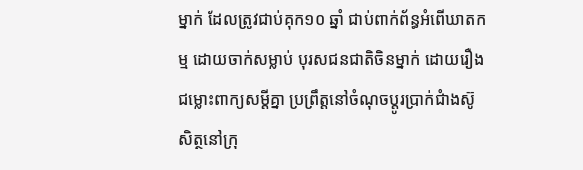ម្នាក់ ដែលត្រូវជាប់គុក១០ ឆ្នាំ ជាប់ពាក់ព័ន្ធអំពើឃាតកម្ម ដោយចាក់សម្លាប់ បុរសជនជាតិចិនម្នាក់ ដោយរឿងជម្លោះពាក្យសម្ដីគ្នា ប្រព្រឹត្តនៅចំណុចប្តូរប្រាក់ជំាងស៊ូ សិត្ថនៅក្រុ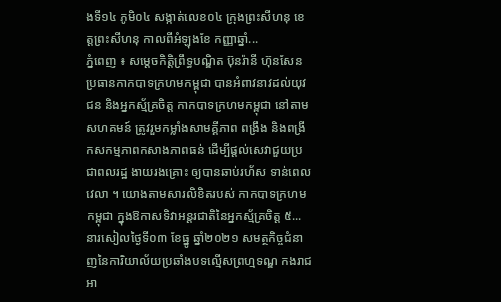ងទី១៤ ភូមិ០៤ សង្កាត់លេខ០៤ ក្រុងព្រះសីហនុ ខេត្តព្រះសីហនុ កាលពីអំឡុងខែ កញ្ញាឆ្នាំ...
ភ្នំពេញ ៖ សម្ដេចកិត្តិព្រឹទ្ធបណ្ឌិត ប៊ុនរ៉ានី ហ៊ុនសែន ប្រធានកាកបាទក្រហមកម្ពុជា បានអំពាវនាវដល់យុវជន និងអ្នកស្ម័គ្រចិត្ត កាកបាទក្រហមកម្ពុជា នៅតាមសហគមន៍ ត្រូវរួមកម្លាំងសាមគ្គីភាព ពង្រឹង និងពង្រីកសកម្មភាពកសាងភាពធន់ ដើម្បីផ្តល់សេវាជួយប្រជាពលរដ្ឋ ងាយរងគ្រោះ ឲ្យបានឆាប់រហ័ស ទាន់ពេលវេលា ។ យោងតាមសារលិខិតរបស់ កាកបាទក្រហមកម្ពុជា ក្នុងឱកាសទិវាអន្ដរជាតិនៃអ្នកស្ម័គ្រចិត្ត ៥...
នារសៀលថ្ងៃទី០៣ ខែធ្នូ ឆ្នាំ២០២១ សមត្ថកិច្ចជំនាញនៃការិយាល័យប្រឆាំងបទល្មើសព្រហ្មទណ្ឌ កងរាជអា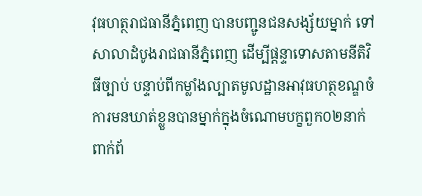វុធហត្ថរាជធានីភ្នំពេញ បានបញ្ជូនជនសង្ស័យម្នាក់ ទៅសាលាដំបូងរាជធានីភ្នំពេញ ដើម្បីផ្តន្ទាទោសតាមនីតិវិធីច្បាប់ បន្ទាប់ពីកម្លាំងល្បាតមូលដ្ឋានអាវុធហត្ថខណ្ឌចំការមនឃាត់ខ្លួនបានម្នាក់ក្នុងចំណោមបក្ខពួក០២នាក់ ពាក់ព័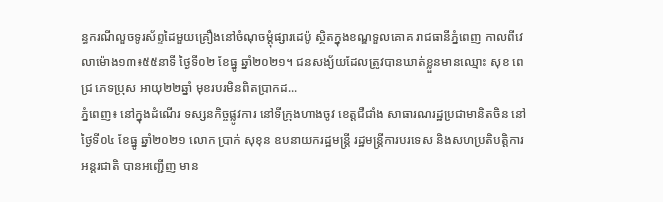ន្ធករណីលួចទូរស័ព្ទដៃមួយគ្រឿងនៅចំណុចម្ដុំផ្សារដេប៉ូ ស្ថិតក្នុងខណ្ឌទួលគោគ រាជធានីភ្នំពេញ កាលពីវេលាម៉ោង១៣៖៥៥នាទី ថ្ងៃទី០២ ខែធ្នូ ឆ្នាំ២០២១។ ជនសង្យ័យដែលត្រូវបានឃាត់ខ្លួនមានឈ្មោះ សុខ ពេជ្រ ភេទប្រុស អាយុ២២ឆ្នាំ មុខរបរមិនពិតប្រាកដ...
ភ្នំពេញ៖ នៅក្នុងដំណើរ ទស្សនកិច្ចផ្លូវការ នៅទីក្រុងហាងចូវ ខេត្តជឺជាំង សាធារណរដ្ឋប្រជាមានិតចិន នៅថ្ងៃទី០៤ ខែធ្នូ ឆ្នាំ២០២១ លោក ប្រាក់ សុខុន ឧបនាយករដ្ឋមន្រ្ដី រដ្ឋមន្រ្តីការបរទេស និងសហប្រតិបត្តិការអន្តរជាតិ បានអញ្ជើញ មាន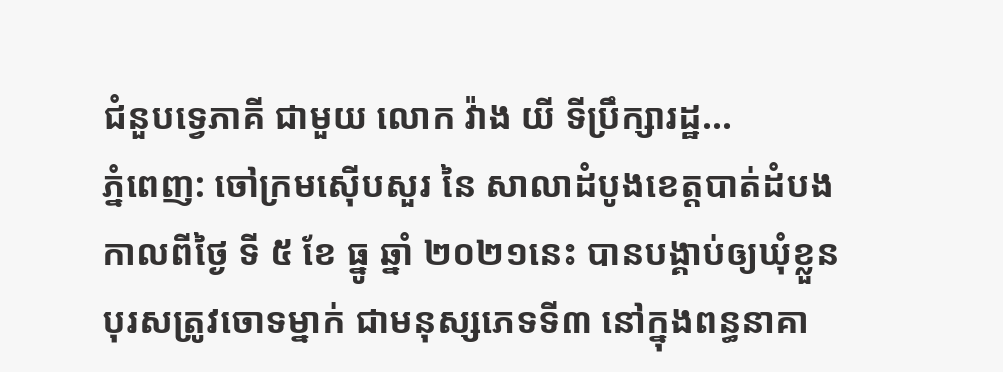ជំនួបទ្វេភាគី ជាមួយ លោក វ៉ាង យី ទីប្រឹក្សារដ្ឋ...
ភ្នំពេញ: ចៅក្រមស៊ើបសួរ នៃ សាលាដំបូងខេត្តបាត់ដំបង កាលពីថ្ងៃ ទី ៥ ខែ ធ្នូ ឆ្នាំ ២០២១នេះ បានបង្គាប់ឲ្យឃុំខ្លួន បុរសត្រូវចោទម្នាក់ ជាមនុស្សភេទទី៣ នៅក្នុងពន្ធនាគា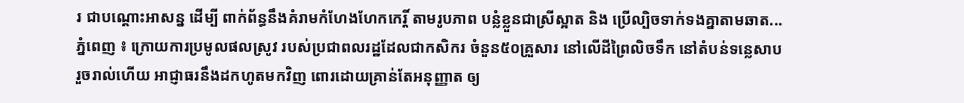រ ជាបណ្តោះអាសន្ន ដើម្បី ពាក់ព័ន្ធនឹងគំរាមកំហែងហែកកេរ្តិ៍ តាមរូបភាព បន្លំខ្លួនជាស្រីស្អាត និង ប្រើល្បិចទាក់ទងគ្នាតាមឆាត...
ភ្នំពេញ ៖ ក្រោយការប្រមូលផលស្រូវ របស់ប្រជាពលរដ្ឋដែលជាកសិករ ចំនួន៥០គ្រួសារ នៅលើដីព្រៃលិចទឹក នៅតំបន់ទន្លេសាប រួចរាល់ហើយ អាជ្ញាធរនឹងដកហូតមកវិញ ពោរដោយគ្រាន់តែអនុញ្ញាត ឲ្យ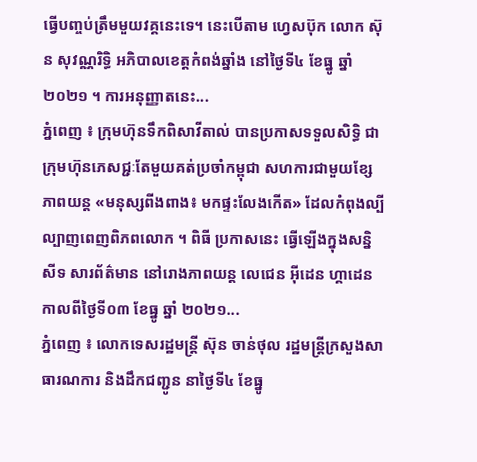ធ្វើបញ្ចប់ត្រឹមមួយវគ្គនេះទេ។ នេះបើតាម ហ្វេសប៊ុក លោក ស៊ុន សុវណ្ណរិទ្ធិ អភិបាលខេត្តកំពង់ឆ្នាំង នៅថ្ងៃទី៤ ខែធ្នូ ឆ្នាំ២០២១ ។ ការអនុញ្ញាតនេះ...
ភ្នំពេញ ៖ ក្រុមហ៊ុនទឹកពិសាវីតាល់ បានប្រកាសទទួលសិទ្ធិ ជាក្រុមហ៊ុនភេសជ្ជៈតែមួយគត់ប្រចាំកម្ពុជា សហការជាមួយខ្សែភាពយន្ត «មនុស្សពីងពាង៖ មកផ្ទះលែងកើត» ដែលកំពុងល្បីល្បាញពេញពិភពលោក ។ ពិធី ប្រកាសនេះ ធ្វើឡើងក្នុងសន្និសីទ សារព័ត៌មាន នៅរោងភាពយន្ត លេជេន អ៊ីដេន ហ្គាដេន កាលពីថ្ងៃទី០៣ ខែធ្នូ ឆ្នាំ ២០២១...
ភ្នំពេញ ៖ លោកទេសរដ្ឋមន្ត្រី ស៊ុន ចាន់ថុល រដ្ឋមន្ត្រីក្រសួងសាធារណការ និងដឹកជញ្ជូន នាថ្ងៃទី៤ ខែធ្នូ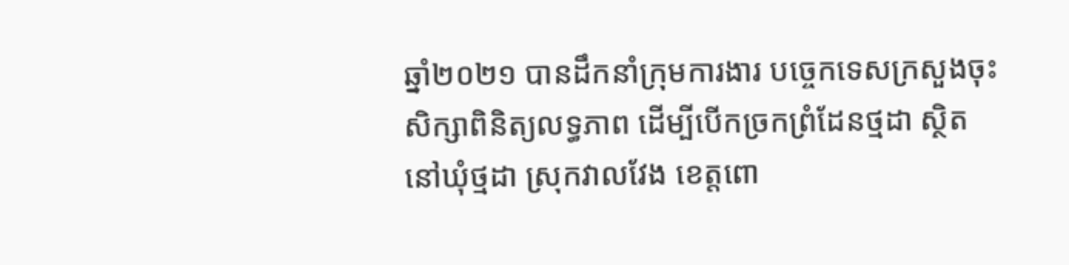ឆ្នាំ២០២១ បានដឹកនាំក្រុមការងារ បច្ចេកទេសក្រសួងចុះសិក្សាពិនិត្យលទ្ធភាព ដើម្បីបើកច្រកព្រំដែនថ្មដា ស្ថិតនៅឃុំថ្មដា ស្រុកវាលវែង ខេត្តពោ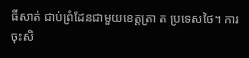ធិ៍សាត់ ជាប់ព្រំដែនជាមួយខេត្តត្រា ត ប្រទេសថៃ។ ការចុះសិ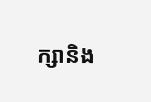ក្សានិង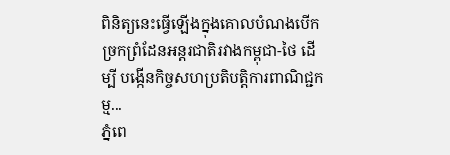ពិនិត្យនេះធ្វើឡើងក្នុងគោលបំណងបើកច្រកព្រំដែនអន្តរជាតិរវាងកម្ពុជា-ថៃ ដើម្បី បង្កើនកិច្ចសហប្រតិបត្តិការពាណិជ្ជកម្ម...
ភ្នំពេ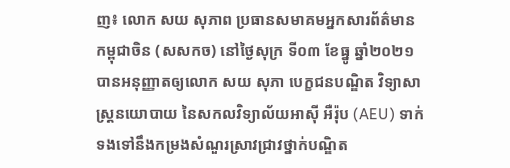ញ៖ លោក សយ សុភាព ប្រធានសមាគមអ្នកសារព័ត៌មានកម្ពុជាចិន (សសកច) នៅថ្ងៃសុក្រ ទី០៣ ខែធ្នូ ឆ្នាំ២០២១ បានអនុញ្ញាតឲ្យលោក សយ សុភា បេក្ខជនបណ្ឌិត វិទ្យាសាស្ត្រនយោបាយ នៃសកលវិទ្យាល័យអាស៊ី អឺរ៉ុប (AEU) ទាក់ទងទៅនឹងកម្រងសំណួរស្រាវជ្រាវថ្នាក់បណ្ឌិត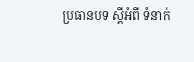ប្រធានបទ ស្ដីអំពី ទំនាក់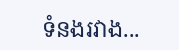ទំនងរវាង...